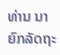ທ່ານ ນາຍົກລັດຖະ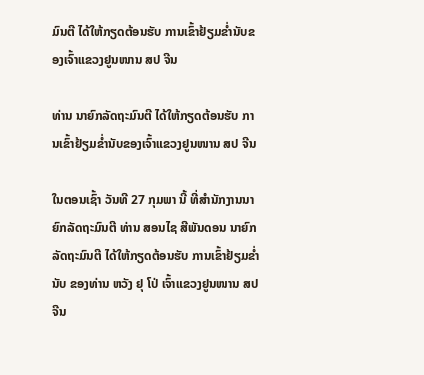ມົນຕີ ໄດ້ໃຫ້ກຽດຕ້ອນຮັບ ການເຂົ້າຢ້ຽມຂໍ່ານັບຂອງເຈົ້າແຂວງຢູນໜານ ສປ ຈີນ

ທ່ານ ນາຍົກລັດຖະມົນຕີ ໄດ້ໃຫ້ກຽດຕ້ອນຮັບ ການເຂົ້າຢ້ຽມຂໍ່ານັບຂອງເຈົ້າແຂວງຢູນໜານ ສປ ຈີນ

ໃນຕອນເຊົ້າ ວັນທີ 27 ກຸມພາ ນີ້ ທີ່ສຳນັກງານນາຍົກລັດຖະມົນຕີ ທ່ານ ສອນໄຊ ສີພັນດອນ ນາຍົກລັດຖະມົນຕີ ໄດ້ໃຫ້ກຽດຕ້ອນຮັບ ການເຂົ້າຢ້ຽມຂໍ່ານັບ ຂອງທ່ານ ຫວັງ ຢຸ ໂປ່ ເຈົ້າແຂວງຢູນໜານ ສປ ຈີນ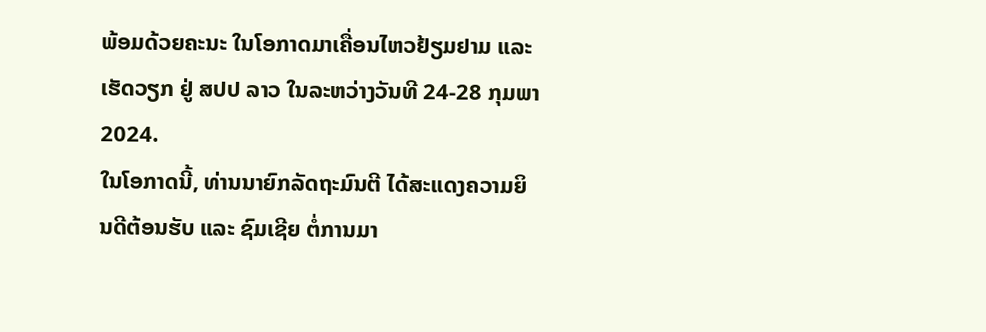ພ້ອມດ້ວຍຄະນະ ໃນໂອກາດມາເຄື່ອນໄຫວຢ້ຽມຢາມ ແລະ ເຮັດວຽກ ຢູ່ ສປປ ລາວ ໃນລະຫວ່າງວັນທີ 24-28 ກຸມພາ 2024.
ໃນໂອກາດນີ້, ທ່ານນາຍົກລັດຖະມົນຕີ ໄດ້ສະແດງຄວາມຍິນດີຕ້ອນຮັບ ແລະ ຊົມເຊີຍ ຕໍ່ການມາ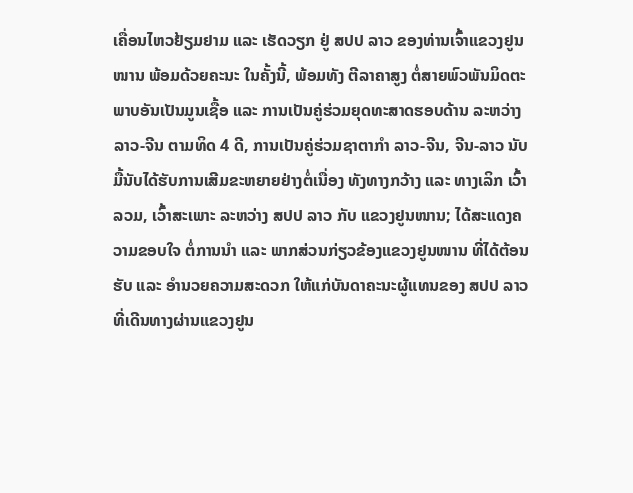ເຄື່ອນໄຫວຢ້ຽມຢາມ ແລະ ເຮັດວຽກ ຢູ່ ສປປ ລາວ ຂອງທ່ານເຈົ້າແຂວງຢູນໜານ ພ້ອມດ້ວຍຄະນະ ໃນຄັ້ງນີ້, ພ້ອມທັງ ຕີລາຄາສູງ ຕໍ່ສາຍພົວພັນມິດຕະພາບອັນເປັນມູນເຊື້ອ ແລະ ການເປັນຄູ່ຮ່ວມຍຸດທະສາດຮອບດ້ານ ລະຫວ່າງ ລາວ-ຈີນ ຕາມທິດ 4 ດີ, ການເປັນຄູ່ຮ່ວມຊາຕາກໍາ ລາວ-ຈີນ, ຈີນ-ລາວ ນັບມື້ນັບໄດ້ຮັບການເສີມຂະຫຍາຍຢ່າງຕໍ່ເນື່ອງ ທັງທາງກວ້າງ ແລະ ທາງເລິກ ເວົ້າລວມ, ເວົ້າສະເພາະ ລະຫວ່າງ ສປປ ລາວ ກັບ ແຂວງຢູນໜານ; ໄດ້ສະແດງຄວາມຂອບໃຈ ຕໍ່ການນຳ ແລະ ພາກສ່ວນກ່ຽວຂ້ອງແຂວງຢູນໜານ ທີ່ໄດ້ຕ້ອນຮັບ ແລະ ອຳນວຍຄວາມສະດວກ ໃຫ້ແກ່ບັນດາຄະນະຜູ້ແທນຂອງ ສປປ ລາວ ທີ່ເດີນທາງຜ່ານແຂວງຢູນ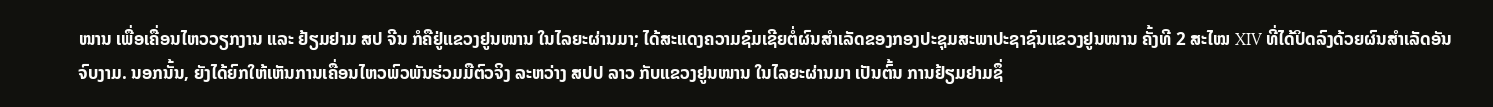ໜານ ເພື່ອເຄື່ອນໄຫວວຽກງານ ແລະ ຢ້ຽມຢາມ ສປ ຈີນ ກໍຄືຢູ່ແຂວງຢູນໜານ ໃນໄລຍະຜ່ານມາ; ໄດ້ສະແດງຄວາມຊົມເຊີຍຕໍ່ຜົນສຳເລັດຂອງກອງປະຊຸມສະພາປະຊາຊົນແຂວງຢູນໜານ ຄັ້ງທີ 2 ສະໄໝ XIV ທີ່ໄດ້ປິດລົງດ້ວຍຜົນສໍາເລັດອັນຈົບງາມ. ນອກນັ້ນ, ຍັງໄດ້ຍົກໃຫ້ເຫັນການເຄື່ອນໄຫວພົວພັນຮ່ວມມືຕົວຈິງ ລະຫວ່າງ ສປປ ລາວ ກັບແຂວງຢູນໜານ ໃນໄລຍະຜ່ານມາ ເປັນຕົ້ນ ການຢ້ຽມຢາມຊຶ່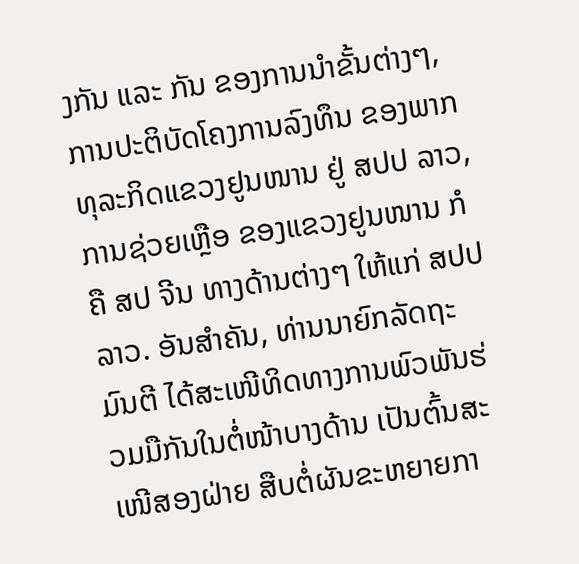ງກັນ ແລະ ກັນ ຂອງການນຳຂັ້ນຕ່າງໆ, ການປະຕິບັດໂຄງການລົງທຶນ ຂອງພາກທຸລະກິດແຂວງຢູນໜານ ຢູ່ ສປປ ລາວ, ການຊ່ວຍເຫຼືອ ຂອງແຂວງຢູນໜານ ກໍຄື ສປ ຈີນ ທາງດ້ານຕ່າງໆ ໃຫ້ແກ່ ສປປ ລາວ. ອັນສຳຄັນ, ທ່ານນາຍົກລັດຖະມົນຕີ ໄດ້ສະເໜີທິດທາງການພົວພັນຮ່ວມມືກັນໃນຕໍ່ໜ້າບາງດ້ານ ເປັນຕົ້ນສະເໜີສອງຝ່າຍ ສືບຕໍ່ຜັນຂະຫຍາຍກາ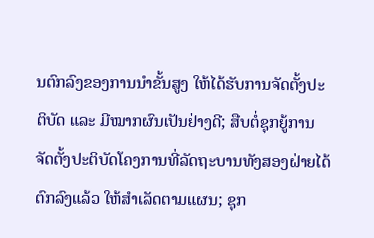ນຕົກລົງຂອງການນຳຂັ້ນສູງ ໃຫ້ໄດ້ຮັບການຈັດຕັ້ງປະຕິບັດ ແລະ ມີໝາກຜົນເປັນຢ່າງດີ; ສືບຕໍ່ຊຸກຍູ້ການຈັດຕັ້ງປະຕິບັດໂຄງການທີ່ລັດຖະບານທັງສອງຝ່າຍໄດ້ຕົກລົງແລ້ວ ໃຫ້ສຳເລັດຕາມແຜນ; ຊຸກ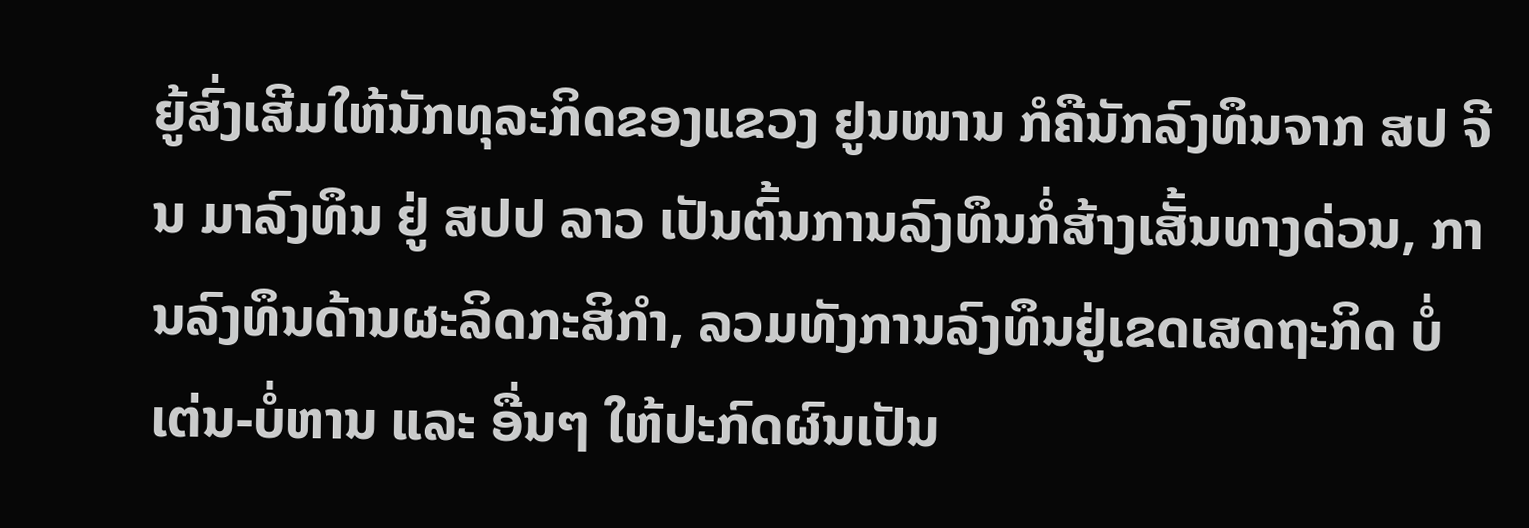ຍູ້ສົ່ງເສີມໃຫ້ນັກທຸລະກິດຂອງແຂວງ ຢູນໜານ ກໍຄືນັກລົງທຶນຈາກ ສປ ຈີນ ມາລົງທຶນ ຢູ່ ສປປ ລາວ ເປັນຕົ້ນການລົງທຶນກໍ່ສ້າງເສັ້ນທາງດ່ວນ, ການລົງທຶນດ້ານຜະລິດກະສິກໍາ, ລວມທັງການລົງທຶນຢູ່ເຂດເສດຖະກິດ ບໍ່ເຕ່ນ-ບໍ່ຫານ ແລະ ອື່ນໆ ໃຫ້ປະກົດຜົນເປັນ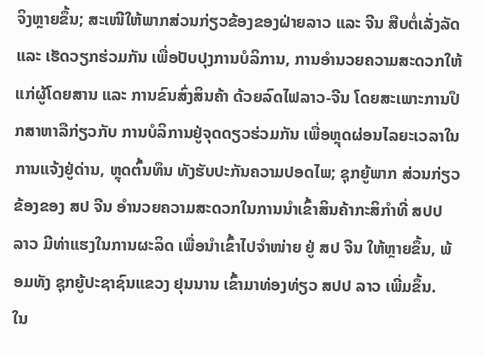ຈິງຫຼາຍຂຶ້ນ; ສະເໜີໃຫ້ພາກສ່ວນກ່ຽວຂ້ອງຂອງຝ່າຍລາວ ແລະ ຈີນ ສືບຕໍ່ເລັ່ງລັດ ແລະ ເຮັດວຽກຮ່ວມກັນ ເພື່ອປັບປຸງການບໍລິການ, ການອຳນວຍຄວາມສະດວກໃຫ້ແກ່ຜູ້ໂດຍສານ ແລະ ການຂົນສົ່ງສິນຄ້າ ດ້ວຍລົດໄຟລາວ-ຈີນ ໂດຍສະເພາະການປຶກສາຫາລືກ່ຽວກັບ ການບໍລິການຢູ່ຈຸດດຽວຮ່ວມກັນ ເພື່ອຫຼຸດຜ່ອນໄລຍະເວລາໃນການແຈ້ງຢູ່ດ່ານ, ຫຼຸດຕົ້ນທຶນ ທັງຮັບປະກັນຄວາມປອດໄພ; ຊຸກຍູ້ພາກ ສ່ວນກ່ຽວຂ້ອງຂອງ ສປ ຈີນ ອຳນວຍຄວາມສະດວກໃນການນຳເຂົ້າສິນຄ້າກະສິກຳທີ່ ສປປ ລາວ ມີທ່າແຮງໃນການຜະລິດ ເພື່ອນຳເຂົ້າໄປຈຳໜ່າຍ ຢູ່ ສປ ຈີນ ໃຫ້ຫຼາຍຂຶ້ນ, ພ້ອມທັງ ຊຸກຍູ້ປະຊາຊົນແຂວງ ຢຸນນານ ເຂົ້າມາທ່ອງທ່ຽວ ສປປ ລາວ ເພີ່ມຂຶ້ນ.
ໃນ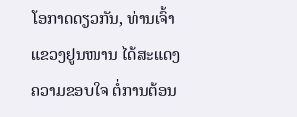ໂອກາດດຽວກັນ, ທ່ານເຈົ້າແຂວງຢູນໜານ ໄດ້ສະແດງຄວາມຂອບໃຈ ຕໍ່ການຕ້ອນ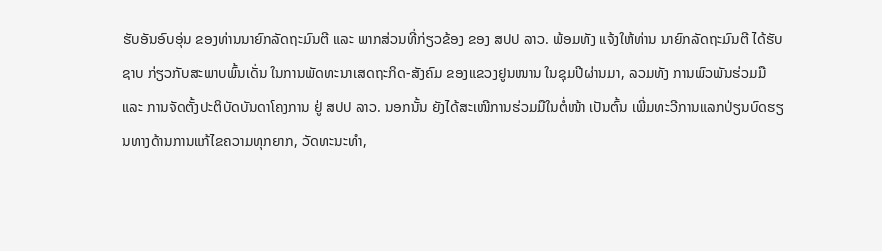ຮັບອັນອົບອຸ່ນ ຂອງທ່ານນາຍົກລັດຖະມົນຕີ ແລະ ພາກສ່ວນທີ່ກ່ຽວຂ້ອງ ຂອງ ສປປ ລາວ. ພ້ອມທັງ ແຈ້ງໃຫ້ທ່ານ ນາຍົກລັດຖະມົນຕີ ໄດ້ຮັບຊາບ ກ່ຽວກັບສະພາບພົ້ນເດັ່ນ ໃນການພັດທະນາເສດຖະກິດ-ສັງຄົມ ຂອງແຂວງຢູນໜານ ໃນຊຸມປີຜ່ານມາ, ລວມທັງ ການພົວພັນຮ່ວມມື ແລະ ການຈັດຕັ້ງປະຕິບັດບັນດາໂຄງການ ຢູ່ ສປປ ລາວ. ນອກນັ້ນ ຍັງໄດ້ສະເໜີການຮ່ວມມືໃນຕໍ່ໜ້າ ເປັນຕົ້ນ ເພີ່ມທະວີການແລກປ່ຽນບົດຮຽນທາງດ້ານການແກ້ໄຂຄວາມທຸກຍາກ, ວັດທະນະທຳ,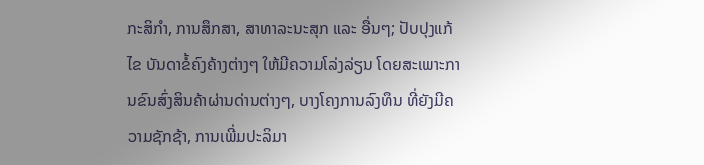ກະສິກຳ, ການສຶກສາ, ສາທາລະນະສຸກ ແລະ ອື່ນໆ; ປັບປຸງແກ້ໄຂ ບັນດາຂໍ້ຄົງຄ້າງຕ່າງໆ ໃຫ້ມີຄວາມໂລ່ງລ່ຽນ ໂດຍສະເພາະການຂົນສົ່ງສິນຄ້າຜ່ານດ່ານຕ່າງໆ, ບາງໂຄງການລົງທຶນ ທີ່ຍັງມີຄວາມຊັກຊ້າ, ການເພີ່ມປະລິມາ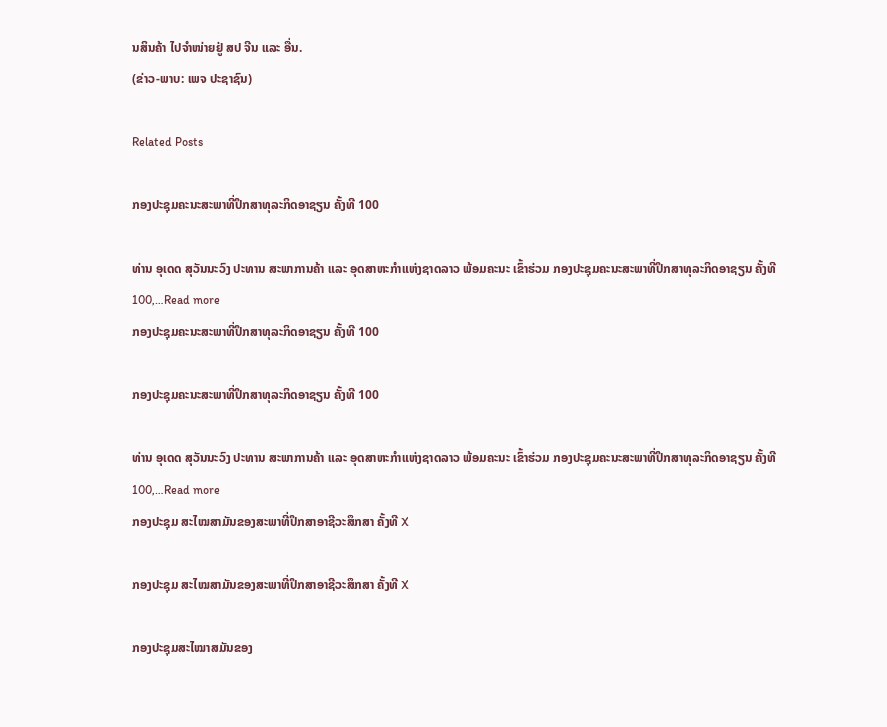ນສິນຄ້າ ໄປຈຳໜ່າຍຢູ່ ສປ ຈີນ ແລະ ອື່ນ.
(ຂ່າວ-ພາບ: ເພຈ ປະຊາຊົນ)

Related Posts

ກອງປະຊຸມຄະນະສະພາທີ່ປຶກສາທຸລະກິດອາຊຽນ ຄັ້ງທີ 100

ທ່ານ ອຸເດດ ສຸວັນນະວົງ ປະທານ ສະພາການຄ້າ ແລະ ອຸດສາຫະກຳແຫ່ງຊາດລາວ ພ້ອມຄະນະ ເຂົ້າຮ່ວມ ກອງປະຊຸມຄະນະສະພາທີ່ປຶກສາທຸລະກິດອາຊຽນ ຄັ້ງທີ 100,…Read more
ກອງປະຊຸມຄະນະສະພາທີ່ປຶກສາທຸລະກິດອາຊຽນ ຄັ້ງທີ 100

ກອງປະຊຸມຄະນະສະພາທີ່ປຶກສາທຸລະກິດອາຊຽນ ຄັ້ງທີ 100

ທ່ານ ອຸເດດ ສຸວັນນະວົງ ປະທານ ສະພາການຄ້າ ແລະ ອຸດສາຫະກຳແຫ່ງຊາດລາວ ພ້ອມຄະນະ ເຂົ້າຮ່ວມ ກອງປະຊຸມຄະນະສະພາທີ່ປຶກສາທຸລະກິດອາຊຽນ ຄັ້ງທີ 100,…Read more
ກອງປະຊຸມ ສະໄໝສາມັນຂອງສະພາທີ່ປຶກສາອາຊີວະສຶກສາ ຄັ້ງທີ X

ກອງປະຊຸມ ສະໄໝສາມັນຂອງສະພາທີ່ປຶກສາອາຊີວະສຶກສາ ຄັ້ງທີ X

ກອງປະຊຸມສະໄໝາສມັນຂອງ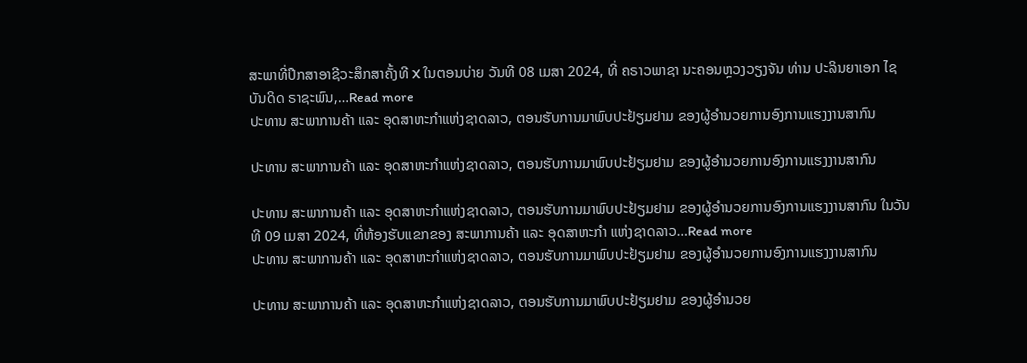ສະພາທີ່ປຶກສາອາຊີວະສຶກສາຄັ້ງທີ X ໃນຕອນບ່າຍ ວັນທີ 08 ເມສາ 2024, ທີ່ ຄຣາວພາຊາ ນະຄອນຫຼວງວຽງຈັນ ທ່ານ ປະລິນຍາເອກ ໄຊບັນດິດ ຣາຊະພົນ,…Read more
ປະທານ ສະພາການຄ້າ ແລະ ອຸດສາຫະກຳແຫ່ງຊາດລາວ, ຕອນຮັບການມາພົບປະຢ້ຽມຢາມ ຂອງຜູ້ອຳນວຍການອົງການແຮງງານສາກົນ

ປະທານ ສະພາການຄ້າ ແລະ ອຸດສາຫະກຳແຫ່ງຊາດລາວ, ຕອນຮັບການມາພົບປະຢ້ຽມຢາມ ຂອງຜູ້ອຳນວຍການອົງການແຮງງານສາກົນ

ປະທານ ສະພາການຄ້າ ແລະ ອຸດສາຫະກຳແຫ່ງຊາດລາວ, ຕອນຮັບການມາພົບປະຢ້ຽມຢາມ ຂອງຜູ້ອຳນວຍການອົງການແຮງງານສາກົນ ໃນວັນທີ 09 ເມສາ 2024, ທີ່ຫ້ອງຮັບແຂກຂອງ ສະພາການຄ້າ ແລະ ອຸດສາຫະກຳ ແຫ່ງຊາດລາວ…Read more
ປະທານ ສະພາການຄ້າ ແລະ ອຸດສາຫະກຳແຫ່ງຊາດລາວ, ຕອນຮັບການມາພົບປະຢ້ຽມຢາມ ຂອງຜູ້ອຳນວຍການອົງການແຮງງານສາກົນ

ປະທານ ສະພາການຄ້າ ແລະ ອຸດສາຫະກຳແຫ່ງຊາດລາວ, ຕອນຮັບການມາພົບປະຢ້ຽມຢາມ ຂອງຜູ້ອຳນວຍ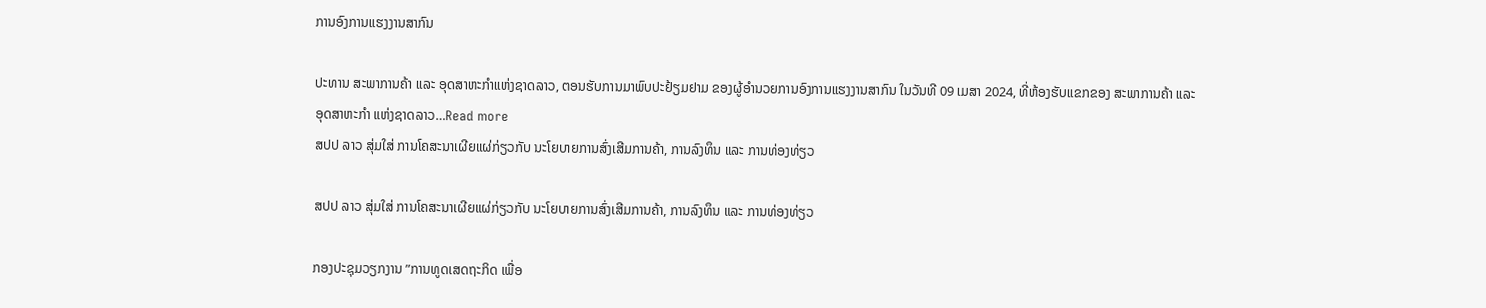ການອົງການແຮງງານສາກົນ

ປະທານ ສະພາການຄ້າ ແລະ ອຸດສາຫະກຳແຫ່ງຊາດລາວ, ຕອນຮັບການມາພົບປະຢ້ຽມຢາມ ຂອງຜູ້ອຳນວຍການອົງການແຮງງານສາກົນ ໃນວັນທີ 09 ເມສາ 2024, ທີ່ຫ້ອງຮັບແຂກຂອງ ສະພາການຄ້າ ແລະ ອຸດສາຫະກຳ ແຫ່ງຊາດລາວ…Read more
ສປປ ລາວ ສຸ່ມໃສ່ ການໂຄສະນາເຜີຍແຜ່ກ່ຽວກັບ ນະໂຍບາຍການສົ່ງເສີມການຄ້າ, ການລົງທຶນ ແລະ ການທ່ອງທ່ຽວ

ສປປ ລາວ ສຸ່ມໃສ່ ການໂຄສະນາເຜີຍແຜ່ກ່ຽວກັບ ນະໂຍບາຍການສົ່ງເສີມການຄ້າ, ການລົງທຶນ ແລະ ການທ່ອງທ່ຽວ

ກອງປະຊຸມວຽກງານ ”ການທູດເສດຖະກິດ ເພື່ອ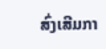ສົ່ງເສີມກາ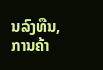ນລົງທືນ, ການຄ້າ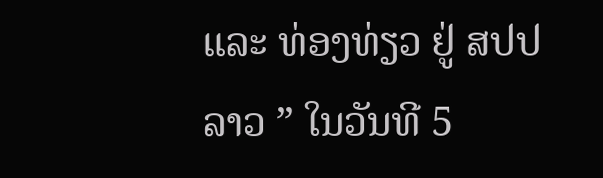ແລະ ທ່ອງທ່ຽວ ຢູ່ ສປປ ລາວ ” ໃນວັນທີ 5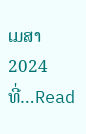ເມສາ 2024 ທີ່…Read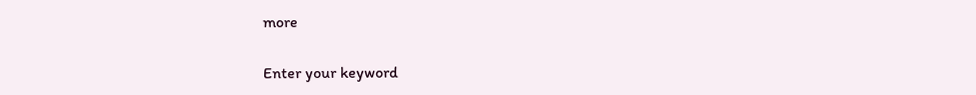more

Enter your keyword